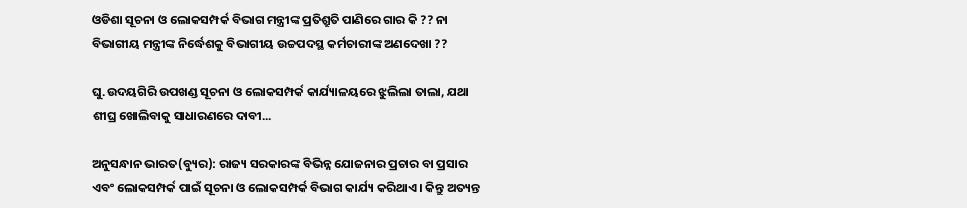ଓଡିଶା ସୂଚନା ଓ ଲୋକସମ୍ପର୍କ ବିଭାଗ ମନ୍ତ୍ରୀଙ୍କ ପ୍ରତିଶ୍ରୁତି ପାଣିରେ ଗାର କି ?? ନା ବିଭାଗୀୟ ମନ୍ତ୍ରୀଙ୍କ ନିର୍ଦ୍ଧେଶକୁ ବିଭାଗୀୟ ଉଚ୍ଚପଦସ୍ଥ କର୍ମଚାରୀଙ୍କ ଅଣଦେଖା ??

ଘୁ.ଉଦୟଗିରି ଉପଖଣ୍ଡ ସୂଚନା ଓ ଲୋକସମ୍ପର୍କ କାର୍ଯ୍ୟାଳୟରେ ଝୁଲିଲା ତାଲା, ଯଥା ଶୀଘ୍ର ଖୋଲିବାକୁ ସାଧାରଣରେ ଦାବୀ...

ଅନୁସନ୍ଧାନ ଭାରତ(ବ୍ୟୁର): ରାଜ୍ୟ ସରକାରଙ୍କ ବିଭିନ୍ନ ଯୋଜନାର ପ୍ରଚାର ବା ପ୍ରସାର ଏବଂ ଲୋକସମ୍ପର୍କ ପାଇଁ ସୂଚନା ଓ ଲୋକସମ୍ପର୍କ ବିଭାଗ କାର୍ଯ୍ୟ କରିଥାଏ । କିନ୍ତୁ ଅତ୍ୟନ୍ତ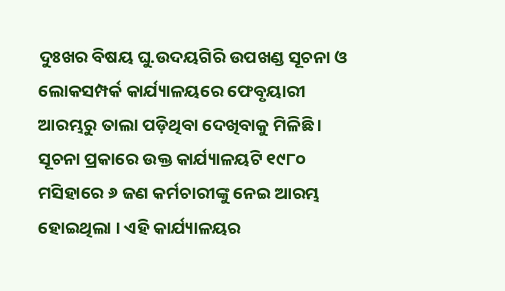ଦୁଃଖର ବିଷୟ ଘୁ.ଉଦୟଗିରି ଉପଖଣ୍ଡ ସୂଚନା ଓ ଲୋକସମ୍ପର୍କ କାର୍ଯ୍ୟାଳୟରେ ଫେବୃୟାରୀ ଆରମ୍ଭରୁ ତାଲା ପଡ଼ିଥିବା ଦେଖିବାକୁ ମିଳିଛି । ସୂଚନା ପ୍ରକାରେ ଉକ୍ତ କାର୍ଯ୍ୟାଳୟଟି ୧୯୮୦ ମସିହାରେ ୬ ଜଣ କର୍ମଚାରୀଙ୍କୁ ନେଇ ଆରମ୍ଭ ହୋଇଥିଲା । ଏହି କାର୍ଯ୍ୟାଳୟର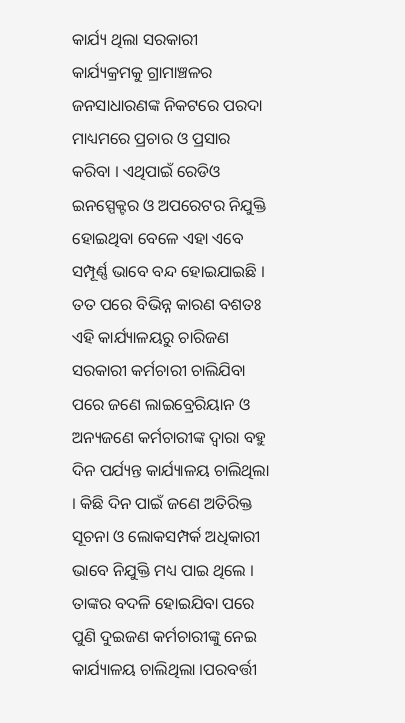କାର୍ଯ୍ୟ ଥିଲା ସରକାରୀ କାର୍ଯ୍ୟକ୍ରମକୁ ଗ୍ରାମାଞ୍ଚଳର ଜନସାଧାରଣଙ୍କ ନିକଟରେ ପରଦା ମାଧ୍ୟମରେ ପ୍ରଚାର ଓ ପ୍ରସାର କରିବା । ଏଥିପାଇଁ ରେଡିଓ ଇନସ୍ପେକ୍ଟର ଓ ଅପରେଟର ନିଯୁକ୍ତି ହୋଇଥିବା ବେଳେ ଏହା ଏବେ ସମ୍ପୂର୍ଣ୍ଣ ଭାବେ ବନ୍ଦ ହୋଇଯାଇଛି । ତତ ପରେ ବିଭିନ୍ନ କାରଣ ବଶତଃ ଏହି କାର୍ଯ୍ୟାଳୟରୁ ଚାରିଜଣ ସରକାରୀ କର୍ମଚାରୀ ଚାଲିଯିବା ପରେ ଜଣେ ଲାଇବ୍ରେରିୟାନ ଓ ଅନ୍ୟଜଣେ କର୍ମଚାରୀଙ୍କ ଦ୍ୱାରା ବହୁ ଦିନ ପର୍ଯ୍ୟନ୍ତ କାର୍ଯ୍ୟାଳୟ ଚାଲିଥିଲା । କିଛି ଦିନ ପାଇଁ ଜଣେ ଅତିରିକ୍ତ ସୂଚନା ଓ ଲୋକସମ୍ପର୍କ ଅଧିକାରୀ ଭାବେ ନିଯୁକ୍ତି ମଧ୍ୟ ପାଇ ଥିଲେ । ତାଙ୍କର ବଦଳି ହୋଇଯିବା ପରେ ପୁଣି ଦୁଇଜଣ କର୍ମଚାରୀଙ୍କୁ ନେଇ କାର୍ଯ୍ୟାଳୟ ଚାଲିଥିଲା ।ପରବର୍ତ୍ତୀ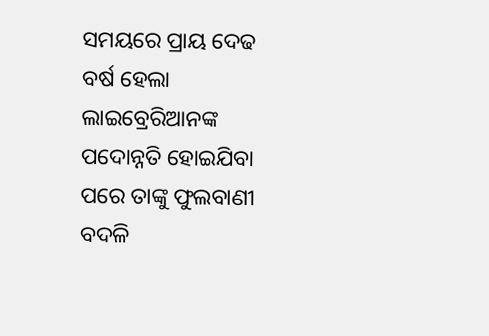ସମୟରେ ପ୍ରାୟ ଦେଢ ବର୍ଷ ହେଲା ଲାଇବ୍ରେରିଆନଙ୍କ ପଦୋନ୍ନତି ହୋଇଯିବା ପରେ ତାଙ୍କୁ ଫୁଲବାଣୀ ବଦଳି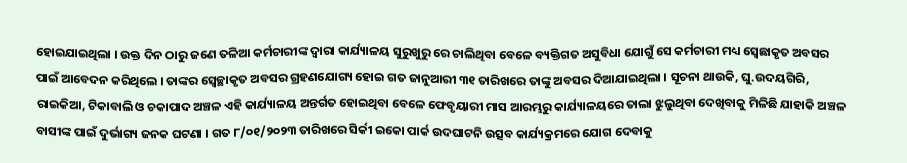ହୋଇଯାଇଥିଲା । ଉକ୍ତ ଦିନ ଠାରୁ ଜଣେ ତଳିଆ କର୍ମଚାରୀଙ୍କ ଦ୍ୱାରା କାର୍ଯ୍ୟାଳୟ ସୁରୁଖୁରୁ ରେ ଚାଲିଥିବା ବେଳେ ବ୍ୟକ୍ତିଗତ ଅସୁବିଧା ଯୋଗୁଁ ସେ କର୍ମଚାରୀ ମଧ୍ୟ ସ୍ବେଛାକୃତ ଅବସର ପାଇଁ ଆବେଦନ କରିଥିଲେ । ତାଙ୍କର ସ୍ବେଚ୍ଛାକୃତ ଅବସର ଗ୍ରହଣଯୋଗ୍ୟ ହୋଇ ଗତ ଜାନୁଆରୀ ୩୧ ତାରିଖରେ ତାଙ୍କୁ ଅବସର ଦିଆଯାଇଥିଲା । ସୂଚନା ଥାଉକି, ଘୁ.ଉଦୟଗିରି, ରାଇକିଆ, ଟିକାବାଲି ଓ ଚକାପାଦ ଅଞ୍ଚଳ ଏହି କାର୍ଯ୍ୟାଳୟ ଅନ୍ତର୍ଗତ ହୋଇଥିବା ବେଳେ ଫେବୃୟାରୀ ମାସ ଆରମ୍ଭରୁ କାର୍ଯ୍ୟାଳୟରେ ତାଲା ଝୁଲୁଥିବା ଦେଖିବାକୁ ମିଳିଛି ଯାହାକି ଅଞ୍ଚଳ ବାସୀଙ୍କ ପାଇଁ ଦୁର୍ଭାଗ୍ୟ ଜନକ ଘଟଣା । ଗତ ୮/୦୧/୨୦୨୩ ତାରିଖରେ ସିର୍କୀ ଇକୋ ପାର୍କ ଉଦଘାଟନି ଉତ୍ସବ କାର୍ଯ୍ୟକ୍ରମରେ ଯୋଗ ଦେବାକୁ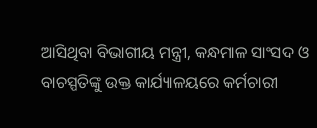ଆସିଥିବା ବିଭାଗୀୟ ମନ୍ତ୍ରୀ, କନ୍ଧମାଳ ସାଂସଦ ଓ ବାଚସ୍ପତିଙ୍କୁ ଉକ୍ତ କାର୍ଯ୍ୟାଳୟରେ କର୍ମଚାରୀ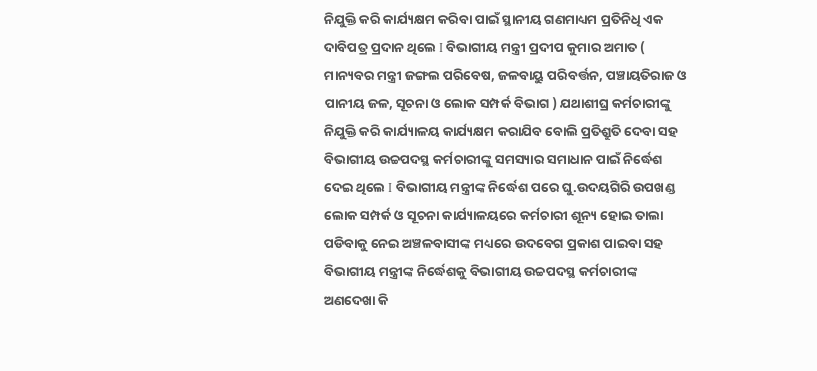ନିଯୁକ୍ତି କରି କାର୍ଯ୍ୟକ୍ଷମ କରିବା ପାଇଁ ସ୍ଥାନୀୟ ଗଣମାଧ୍ୟମ ପ୍ରତିନିଧି ଏକ ଦାବିପତ୍ର ପ୍ରଦାନ ଥିଲେ I ବିଭାଗୀୟ ମନ୍ତ୍ରୀ ପ୍ରଦୀପ କୁମାର ଅମାତ ( ମାନ୍ୟବର ମନ୍ତ୍ରୀ ଜଙ୍ଗଲ ପରିବେଷ, ଜଳବାୟୁ ପରିବର୍ତ୍ତନ, ପଞ୍ଚାୟତିରାଜ ଓ ପାନୀୟ ଜଳ, ସୂଚନା ଓ ଲୋକ ସମ୍ପର୍କ ବିଭାଗ ) ଯଥାଶୀଘ୍ର କର୍ମଚାରୀଙ୍କୁ ନିଯୁକ୍ତି କରି କାର୍ଯ୍ୟାଳୟ କାର୍ଯ୍ୟକ୍ଷମ କରାଯିବ ବୋଲି ପ୍ରତିଶ୍ରୁତି ଦେବା ସହ ବିଭାଗୀୟ ଉଚ୍ଚପଦସ୍ଥ କର୍ମଚାରୀଙ୍କୁ ସମସ୍ୟାର ସମାଧାନ ପାଇଁ ନିର୍ଦ୍ଧେଶ ଦେଇ ଥିଲେ I ବିଭାଗୀୟ ମନ୍ତ୍ରୀଙ୍କ ନିର୍ଦ୍ଧେଶ ପରେ ଘୁ.ଉଦୟଗିରି ଉପଖଣ୍ଡ ଲୋକ ସମ୍ପର୍କ ଓ ସୂଚନା କାର୍ଯ୍ୟାଳୟରେ କର୍ମଚାରୀ ଶୂନ୍ୟ ହୋଇ ତାଲା ପଡିବାକୁ ନେଇ ଅଞ୍ଚଳବାସୀଙ୍କ ମଧ୍ୟରେ ଉଦବେଗ ପ୍ରକାଶ ପାଇବା ସହ ବିଭାଗୀୟ ମନ୍ତ୍ରୀଙ୍କ ନିର୍ଦ୍ଧେଶକୁ ବିଭାଗୀୟ ଉଚ୍ଚପଦସ୍ଥ କର୍ମଚାରୀଙ୍କ ଅଣଦେଖା କି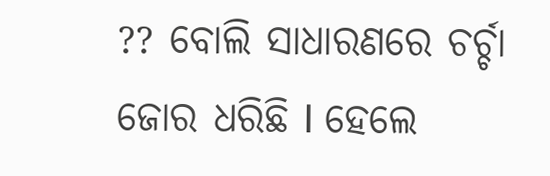?? ବୋଲି ସାଧାରଣରେ ଚର୍ଚ୍ଚା ଜୋର ଧରିଛି I ହେଲେ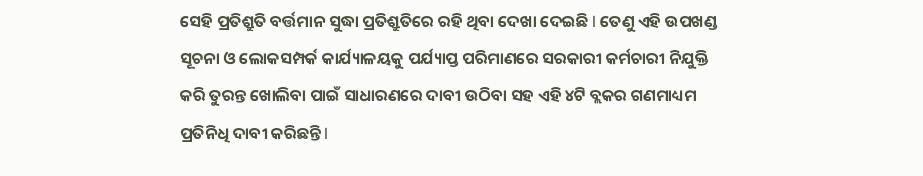ସେହି ପ୍ରତିଶ୍ରୁତି ବର୍ତ୍ତମାନ ସୁଦ୍ଧା ପ୍ରତିଶ୍ରୁତିରେ ରହି ଥିବା ଦେଖା ଦେଇଛି I ତେଣୁ ଏହି ଉପଖଣ୍ଡ ସୂଚନା ଓ ଲୋକସମ୍ପର୍କ କାର୍ଯ୍ୟାଳୟକୁ ପର୍ଯ୍ୟାପ୍ତ ପରିମାଣରେ ସରକାରୀ କର୍ମଚାରୀ ନିଯୁକ୍ତି କରି ତୁରନ୍ତ ଖୋଲିବା ପାଇଁ ସାଧାରଣରେ ଦାବୀ ଉଠିବା ସହ ଏହି ୪ଟି ବ୍ଲକର ଗଣମାଧ୍ୟମ ପ୍ରତିନିଧି ଦାବୀ କରିଛନ୍ତି I